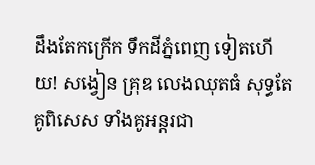ដឹងតែកក្រើក ទឹកដីភ្នំពេញ ទៀតហើយ! សង្វៀន គ្រុឌ លេងឈុតធំ សុទ្ធតែ គូពិសេស ទាំងគូអន្តរជា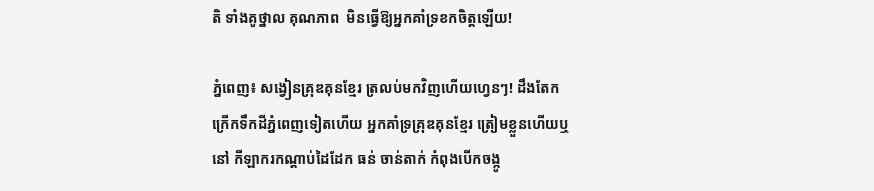តិ ទាំងគូថ្នាល គុណភាព  មិនធ្វើឱ្យអ្នកគាំទ្រខកចិត្តឡើយ!

ភ្នំពេញ៖ សង្វៀនគ្រុឌគុនខ្មែរ ត្រលប់មកវិញហើយហ្វេនៗ! ដឹងតែកក្រើកទឹកដីភ្នំពេញទៀតហើយ អ្នកគាំទ្រគ្រុឌគុនខ្មែរ ត្រៀមខ្លួនហើយឬនៅ កីឡាករកណ្តាប់ដៃដែក ធន់ ចាន់តាក់ កំពុងបើកចង្កូ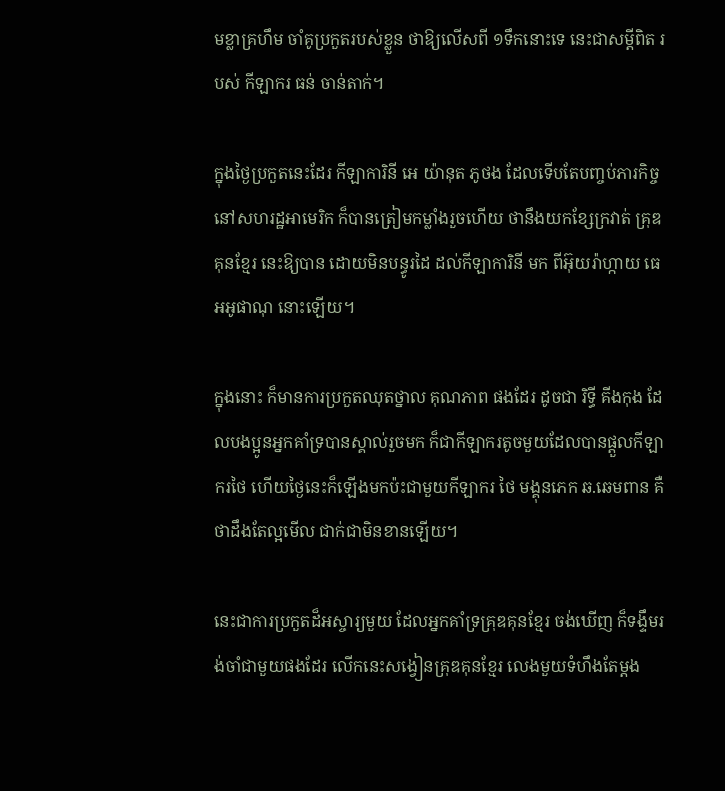មខ្លាគ្រហឹម ចាំគូប្រកួតរបស់ខ្លួន ថាឱ្យលើសពី ១ទឹកនោះទេ នេះជាសម្តីពិត របស់ កីឡាករ ធន់ ចាន់តាក់។

ក្នុងថ្ងៃប្រកួតនេះដែរ កីឡាការិនី អេ យ៉ានុត ភូថង ដែលទើបតែបញ្ចប់ភារកិច្ច នៅសហរដ្ឋអាមេរិក ក៏បានត្រៀមកម្លាំងរួចហើយ ថានឹងយកខ្សែក្រវាត់ គ្រុឌគុនខ្មែរ នេះឱ្យបាន ដោយមិនបន្ធូរដៃ ដល់កីឡាការិនី មក ពីអ៊ុយរ៉ាហ្កាយ ធេអអូផាណុ នោះឡើយ។

ក្នុងនោះ ក៏មានការប្រកួតឈុតថ្នាល គុណភាព ផងដែរ ដូចជា រិទ្ធី គីងកុង ដែលបងប្អូនអ្នកគាំទ្របានស្គាល់រួចមក ក៏ជាកីឡាករតូចមួយដែលបានផ្តួលកីឡាករថៃ ហើយថ្ងៃនេះក៏ឡើងមកប៉ះជាមួយកីឡាករ ថៃ មង្គុនភេក ឆ.ឆេមពាន គឺថាដឹងតែល្អមើល ជាក់ជាមិនខានឡើយ។

នេះជាការប្រកួតដ៏អស្ចារ្យមួយ ដែលអ្នកគាំទ្រគ្រុឌគុនខ្មែរ ចង់ឃើញ ក៏ទង្ទឹមរង់ចាំជាមួយផងដែរ លើកនេះសង្វៀនគ្រុឌគុនខ្មែរ លេងមួយទំហឹងតែម្តង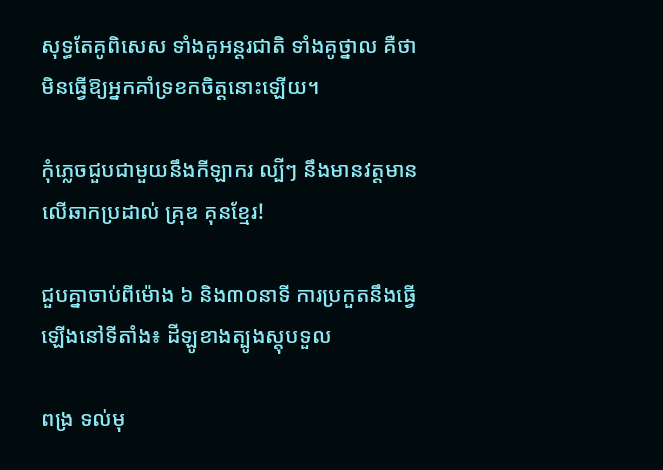សុទ្ធតែគូពិសេស ទាំងគូអន្តរជាតិ ទាំងគូថ្នាល គឺថាមិនធ្វើឱ្យអ្នកគាំទ្រខកចិត្តនោះឡើយ។

កុំភ្លេចជួបជាមួយនឹងកីឡាករ ល្បីៗ នឹងមានវត្តមាន លើឆាកប្រដាល់ គ្រុឌ គុនខ្មែរ!

ជួបគ្នាចាប់ពីម៉ោង ៦ និង៣០នាទី ការប្រកួតនឹងធ្វើឡើងនៅទីតាំង៖ ដីឡូខាងត្បូងស្តុបទួល

ពង្រ ទល់មុ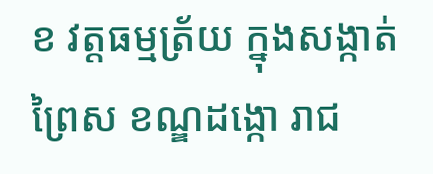ខ វត្តធម្មត្រ័យ ក្នុងសង្កាត់ព្រៃស ខណ្ឌដង្កោ រាជ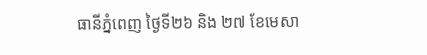ធានីភ្នំពេញ ថ្ងៃទី២៦ និង ២៧ ខែមេសា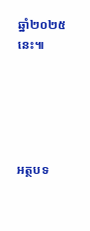ឆ្នាំ២០២៥ នេះ៕





អត្ថបទ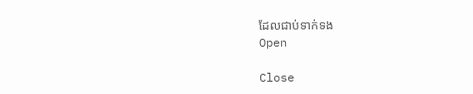ដែលជាប់ទាក់ទង
Open

Close